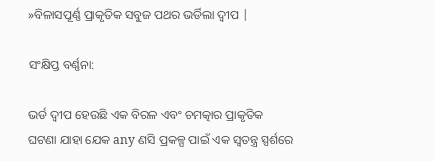»ବିଳାସପୂର୍ଣ୍ଣ ପ୍ରାକୃତିକ ସବୁଜ ପଥର ଭର୍ଡିଲା ଦ୍ୱୀପ |

ସଂକ୍ଷିପ୍ତ ବର୍ଣ୍ଣନା:

ଭର୍ଡ ଦ୍ୱୀପ ହେଉଛି ଏକ ବିରଳ ଏବଂ ଚମତ୍କାର ପ୍ରାକୃତିକ ଘଟଣା ଯାହା ଯେକ any ଣସି ପ୍ରକଳ୍ପ ପାଇଁ ଏକ ସ୍ୱତନ୍ତ୍ର ସ୍ପର୍ଶରେ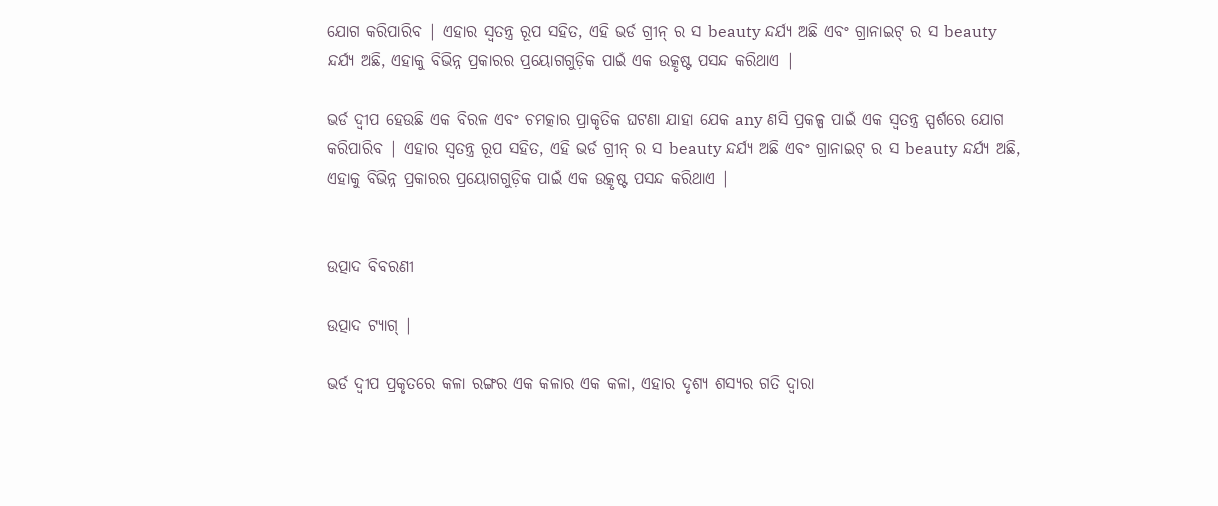ଯୋଗ କରିପାରିବ | ଏହାର ସ୍ୱତନ୍ତ୍ର ରୂପ ସହିତ, ଏହି ଭର୍ଡ ଗ୍ରୀନ୍ ର ସ beauty ନ୍ଦର୍ଯ୍ୟ ଅଛି ଏବଂ ଗ୍ରାନାଇଟ୍ ର ସ beauty ନ୍ଦର୍ଯ୍ୟ ଅଛି, ଏହାକୁ ବିଭିନ୍ନ ପ୍ରକାରର ପ୍ରୟୋଗଗୁଡ଼ିକ ପାଇଁ ଏକ ଉତ୍କୃଷ୍ଟ ପସନ୍ଦ କରିଥାଏ |

ଭର୍ଡ ଦ୍ୱୀପ ହେଉଛି ଏକ ବିରଳ ଏବଂ ଚମତ୍କାର ପ୍ରାକୃତିକ ଘଟଣା ଯାହା ଯେକ any ଣସି ପ୍ରକଳ୍ପ ପାଇଁ ଏକ ସ୍ୱତନ୍ତ୍ର ସ୍ପର୍ଶରେ ଯୋଗ କରିପାରିବ | ଏହାର ସ୍ୱତନ୍ତ୍ର ରୂପ ସହିତ, ଏହି ଭର୍ଡ ଗ୍ରୀନ୍ ର ସ beauty ନ୍ଦର୍ଯ୍ୟ ଅଛି ଏବଂ ଗ୍ରାନାଇଟ୍ ର ସ beauty ନ୍ଦର୍ଯ୍ୟ ଅଛି, ଏହାକୁ ବିଭିନ୍ନ ପ୍ରକାରର ପ୍ରୟୋଗଗୁଡ଼ିକ ପାଇଁ ଏକ ଉତ୍କୃଷ୍ଟ ପସନ୍ଦ କରିଥାଏ |


ଉତ୍ପାଦ ବିବରଣୀ

ଉତ୍ପାଦ ଟ୍ୟାଗ୍ |

ଭର୍ଡ ଦ୍ୱୀପ ପ୍ରକୃତରେ କଳା ରଙ୍ଗର ଏକ କଳାର ଏକ କଳା, ଏହାର ଦୃଶ୍ୟ ଶସ୍ୟର ଗତି ଦ୍ୱାରା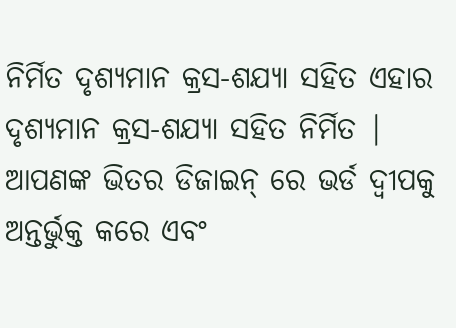ନିର୍ମିତ ଦୃଶ୍ୟମାନ କ୍ରସ-ଶଯ୍ୟା ସହିତ ଏହାର ଦୃଶ୍ୟମାନ କ୍ରସ-ଶଯ୍ୟା ସହିତ ନିର୍ମିତ | ଆପଣଙ୍କ ଭିତର ଡିଜାଇନ୍ ରେ ଭର୍ଡ ଦ୍ୱୀପକୁ ଅନ୍ତର୍ଭୁକ୍ତ କରେ ଏବଂ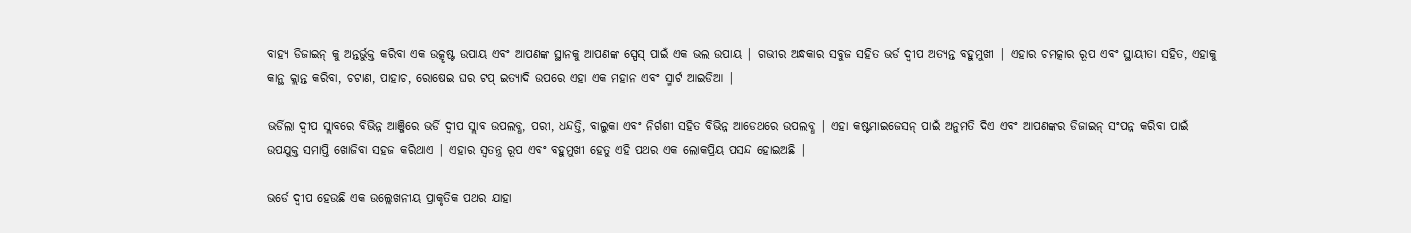ବାହ୍ୟ ଡିଜାଇନ୍ କୁ ଅନ୍ତର୍ଭୁକ୍ତ କରିବା ଏକ ଉତ୍କୃଷ୍ଟ ଉପାୟ ଏବଂ ଆପଣଙ୍କ ସ୍ଥାନକୁ ଆପଣଙ୍କ ସ୍ପେସ୍ ପାଇଁ ଏକ ଭଲ ଉପାୟ | ଗଭୀର ଅନ୍ଧକାର ସବୁଜ ସହିତ ଭର୍ଡ ଦ୍ୱୀପ ଅତ୍ୟନ୍ତ ବହୁମୁଖୀ | ଏହାର ଚମତ୍କାର ରୂପ ଏବଂ ସ୍ଥାୟୀତା ସହିତ, ଏହାକୁ କାନ୍ଥ କ୍ଲାନ୍ତ କରିବା, ଚଟାଣ, ପାହାଚ, ରୋଷେଇ ଘର ଟପ୍ ଇତ୍ୟାଦି ଉପରେ ଏହା ଏକ ମହାନ ଏବଂ ସ୍ମାର୍ଟ ଆଇଡିଆ |

ଭର୍ଡିଲା ଦ୍ୱୀପ ସ୍ଲାବରେ ବିଭିନ୍ନ ଆଞ୍ଜିରେ ଭର୍ଡି ଦ୍ୱୀପ ସ୍ଲାବ ଉପଲବ୍ଧ, ପରୀ, ଧନ୍ଦତ୍ତି, ବାଲୁକା ଏବଂ ନିର୍ଗଶୀ ସହିତ ବିଭିନ୍ନ ଆଡେଥରେ ଉପଲବ୍ଧ | ଏହା କଷ୍ଟମାଇଜେସନ୍ ପାଇଁ ଅନୁମତି ଦିଏ ଏବଂ ଆପଣଙ୍କର ଡିଜାଇନ୍ ସଂପନ୍ନ କରିବା ପାଇଁ ଉପଯୁକ୍ତ ସମାପ୍ତି ଖୋଜିବା ସହଜ କରିଥାଏ | ଏହାର ସ୍ୱତନ୍ତ୍ର ରୂପ ଏବଂ ବହୁମୁଖୀ ହେତୁ ଏହି ପଥର ଏକ ଲୋକପ୍ରିୟ ପସନ୍ଦ ହୋଇଅଛି |

ଭର୍ଡେ ଦ୍ୱୀପ ହେଉଛି ଏକ ଉଲ୍ଲେଖନୀୟ ପ୍ରାକୃତିକ ପଥର ଯାହା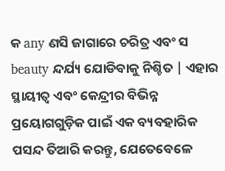କ any ଣସି ଜାଗାରେ ଚରିତ୍ର ଏବଂ ସ beauty ନ୍ଦର୍ଯ୍ୟ ଯୋଡିବାକୁ ନିଶ୍ଚିତ | ଏହାର ସ୍ଥାୟୀତ୍ୱ ଏବଂ କେନ୍ଦ୍ରୀର ବିଭିନ୍ନ ପ୍ରୟୋଗଗୁଡ଼ିକ ପାଇଁ ଏକ ବ୍ୟବହାରିକ ପସନ୍ଦ ତିଆରି କରନ୍ତୁ, ଯେତେବେଳେ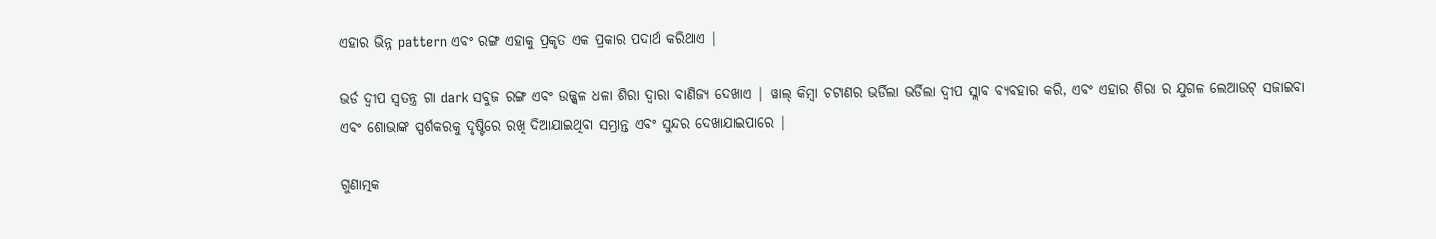ଏହାର ଭିନ୍ନ pattern ଏବଂ ରଙ୍ଗ ଏହାକୁ ପ୍ରକୃତ ଏକ ପ୍ରକାର ପଦାର୍ଥ କରିଥାଏ |

ଭର୍ଡ ଦ୍ୱୀପ ସ୍ୱତନ୍ତ୍ର ଗା dark ସବୁଜ ରଙ୍ଗ ଏବଂ ଉଜ୍ଜ୍ୱଳ ଧଳା ଶିରା ଦ୍ୱାରା ବାଣିଜ୍ୟ ଦେଖାଏ | ୱାଲ୍ କିମ୍ବା ଚଟାଣର ଭର୍ଡିଲା ଭର୍ଡିଲା ଦ୍ୱୀପ ସ୍ଲାବ ବ୍ୟବହାର କରି, ଏବଂ ଏହାର ଶିରା ର ଯୁଗଳ ଲେଆଉଟ୍ ସଜାଇବା ଏବଂ ଶୋଭାଙ୍କ ସ୍ପର୍ଶକରକୁ ଦୃଷ୍ଟିରେ ରଖି ଦିଆଯାଇଥିବା ସମ୍ଭ୍ରାନ୍ତ ଏବଂ ସୁନ୍ଦର ଦେଖାଯାଇପାରେ |

ଗୁଣାତ୍ମକ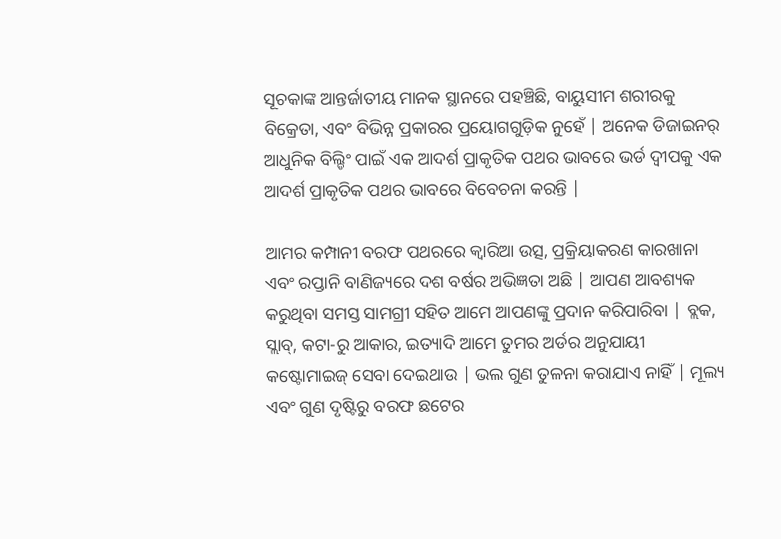ସୂଚକାଙ୍କ ଆନ୍ତର୍ଜାତୀୟ ମାନକ ସ୍ଥାନରେ ପହଞ୍ଚିଛି, ବାୟୁସୀମ ଶରୀରକୁ ବିକ୍ରେତା, ଏବଂ ବିଭିନ୍ନ ପ୍ରକାରର ପ୍ରୟୋଗଗୁଡ଼ିକ ନୁହେଁ | ଅନେକ ଡିଜାଇନର୍ ଆଧୁନିକ ବିଲ୍ଡିଂ ପାଇଁ ଏକ ଆଦର୍ଶ ପ୍ରାକୃତିକ ପଥର ଭାବରେ ଭର୍ଡ ଦ୍ୱୀପକୁ ଏକ ଆଦର୍ଶ ପ୍ରାକୃତିକ ପଥର ଭାବରେ ବିବେଚନା କରନ୍ତି |

ଆମର କମ୍ପାନୀ ବରଫ ପଥରରେ କ୍ୱାରିଆ ଉତ୍ସ, ପ୍ରକ୍ରିୟାକରଣ କାରଖାନା ଏବଂ ରପ୍ତାନି ବାଣିଜ୍ୟରେ ଦଶ ବର୍ଷର ଅଭିଜ୍ଞତା ଅଛି | ଆପଣ ଆବଶ୍ୟକ କରୁଥିବା ସମସ୍ତ ସାମଗ୍ରୀ ସହିତ ଆମେ ଆପଣଙ୍କୁ ପ୍ରଦାନ କରିପାରିବା | ବ୍ଲକ, ସ୍ଲାବ୍, କଟା-ରୁ ଆକାର, ଇତ୍ୟାଦି ଆମେ ତୁମର ଅର୍ଡର ଅନୁଯାୟୀ କଷ୍ଟୋମାଇଜ୍ ସେବା ଦେଇଥାଉ | ଭଲ ଗୁଣ ତୁଳନା କରାଯାଏ ନାହିଁ | ମୂଲ୍ୟ ଏବଂ ଗୁଣ ଦୃଷ୍ଟିରୁ ବରଫ ଛଟେର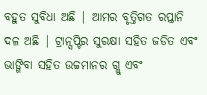ବହୁତ ସୁବିଧା ଅଛି | ଆମର ବୃତ୍ତିଗତ ରପ୍ତାନି ଦଳ ଅଛି | ଟ୍ରାନ୍ସପ୍ଟିର ସୁରକ୍ଷା ସହିତ ଜଡିତ ଏବଂ ଭାଙ୍ଗିବା ସହିତ ଉଚ୍ଚମାନର ଗ୍ଲୁ ଏବଂ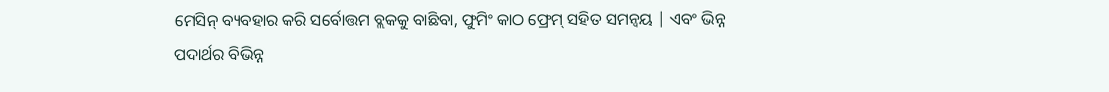ମେସିନ୍ ବ୍ୟବହାର କରି ସର୍ବୋତ୍ତମ ବ୍ଲକକୁ ବାଛିବା, ଫୁମିଂ କାଠ ଫ୍ରେମ୍ ସହିତ ସମନ୍ୱୟ | ଏବଂ ଭିନ୍ନ ପଦାର୍ଥର ବିଭିନ୍ନ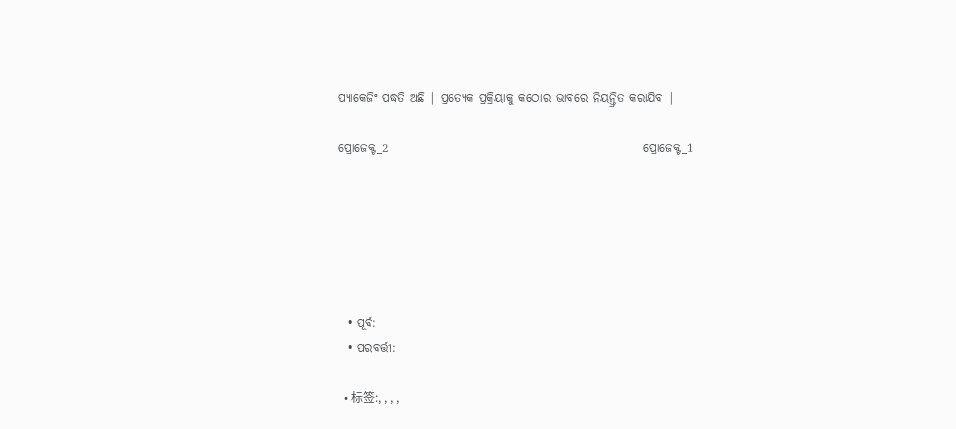ପ୍ୟାକେଜିଂ ପଦ୍ଧତି ଅଛି | ପ୍ରତ୍ୟେକ ପ୍ରକ୍ରିୟାକୁ କଠୋର ଭାବରେ ନିୟନ୍ତ୍ରିତ କରାଯିବ |

ପ୍ରୋଜେକ୍ଟ_2                                                     ପ୍ରୋଜେକ୍ଟ_1






  • ପୂର୍ବ:
  • ପରବର୍ତ୍ତୀ:

  • 标签:, , , ,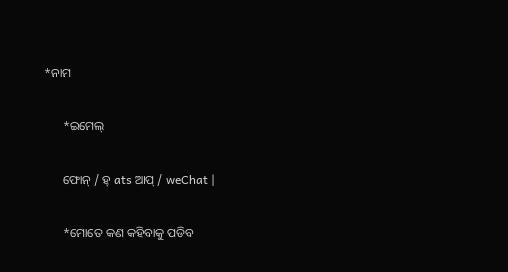*ନାମ

      *ଇମେଲ୍

      ଫୋନ୍ / ହ୍ ats ଆପ୍ / weChat |

      *ମୋତେ କଣ କହିବାକୁ ପଡିବ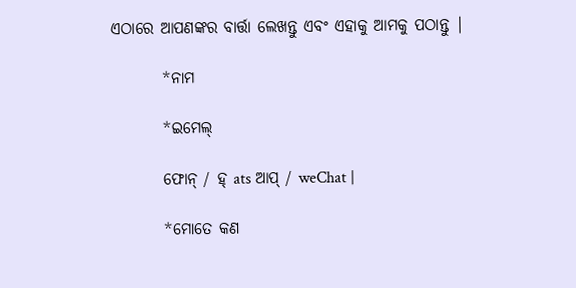ଏଠାରେ ଆପଣଙ୍କର ବାର୍ତ୍ତା ଲେଖନ୍ତୁ ଏବଂ ଏହାକୁ ଆମକୁ ପଠାନ୍ତୁ |

        *ନାମ

        *ଇମେଲ୍

        ଫୋନ୍ / ହ୍ ats ଆପ୍ / weChat |

        *ମୋତେ କଣ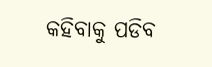କହିବାକୁ ପଡିବ